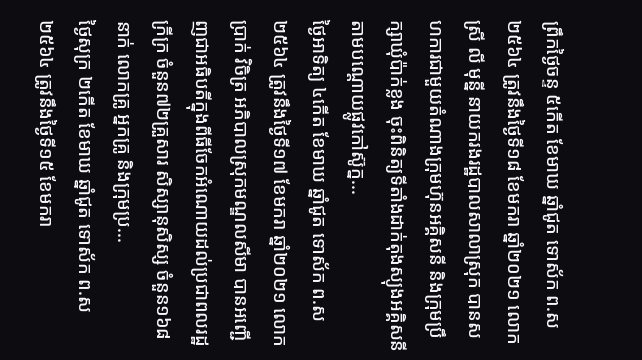ព្រឹកថ្ងៃចន្ទ ៥កើត ខែមាឃ ឆ្នាំជូត ទោស័ក ព.ស ២៥៦៤ ត្រូវនឹងថ្ងៃទី១៨ ខែមករា ឆ្នាំ២០២១ លោកស្រី លី មុន្នី នាយករងរដ្ឋបាលសាលាស្រុក បានសហការជាមួយតំណាងក្រុមហ៊ុនអគ្គិសនី និងក្រុមប្រឹក្សាឃុំប៉ាក់ខ្លង ចុះពិនិត្យទីតាំងដាក់តុងស្យុងអគ្គិសនីតាមបណ្តោយផ្លូវកៅស៊ូក្ន...
ថ្ងៃអាទិត្យ ៤កើត ខែមាឃ ឆ្នាំជូត ទោស័ក ព.ស ២៥៦៤ ត្រូវនឹងថ្ងៃទី១៧ ខែមករា ឆ្នាំ២០២១ លោក ប្រាក់ វិចិត្រ អភិបាលស្រុកមណ្ឌលសីមា បានអញ្ជើញជាអធិបតីក្នុងពីធីចែកអំណោយដល់ប្រជាពលរដ្ឋក្រីក្រ ចំនួន៧២គ្រួសារ សិស្សានុសិស្ស ចំនួន១៦៨នាក់ លោកគ្រូ អ្នកគ្រូ និងក្រុមប្រ...
ថ្ងៃសុក្រ ២កើត ខែមាឃ ឆ្នាំជូត ទោស័ក ព.ស២៥៦៤ ត្រូវនឹងថ្ងៃទី១៥ ខែមករា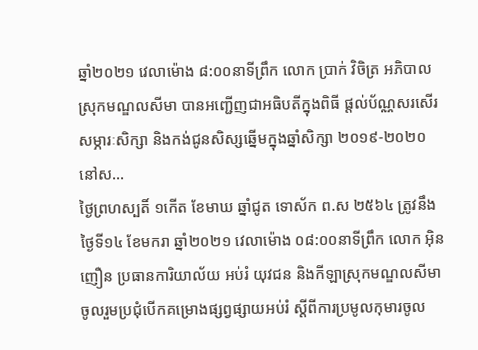ឆ្នាំ២០២១ វេលាម៉ោង ៨:០០នាទីព្រឹក លោក ប្រាក់ វិចិត្រ អភិបាលស្រុកមណ្ឌលសីមា បានអញ្ជើញជាអធិបតីក្នុងពិធី ផ្តល់ប័ណ្ណសរសើរ សម្ភារៈសិក្សា និងកង់ជូនសិស្សឆ្នើមក្នុងឆ្នាំសិក្សា ២០១៩-២០២០ នៅស...
ថ្ងៃព្រហស្បតិ៍ ១កើត ខែមាឃ ឆ្នាំជូត ទោស័ក ព.ស ២៥៦៤ ត្រូវនឹងថ្ងៃទី១៤ ខែមករា ឆ្នាំ២០២១ វេលាម៉ោង ០៨:០០នាទីព្រឹក លោក អ៊ិន ញឿន ប្រធានការិយាល័យ អប់រំ យុវជន និងកីឡាស្រុកមណ្ឌលសីមា ចូលរួមប្រជុំបើកគម្រោងផ្សព្វផ្សាយអប់រំ ស្ដីពីការប្រមូលកុមារចូល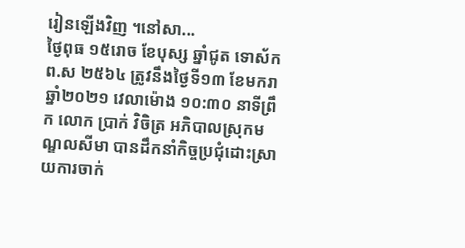រៀនឡើងវិញ ។នៅសា...
ថ្ងៃពុធ ១៥រោច ខែបុស្ស ឆ្នាំជូត ទោស័ក ព.ស ២៥៦៤ ត្រូវនឹងថ្ងៃទី១៣ ខែមករា ឆ្នាំ២០២១ វេលាម៉ោង ១០:៣០ នាទីព្រឹក លោក ប្រាក់ វិចិត្រ អភិបាលស្រុកមណ្ឌលសីមា បានដឹកនាំកិច្ចប្រជុំដោះស្រាយការចាក់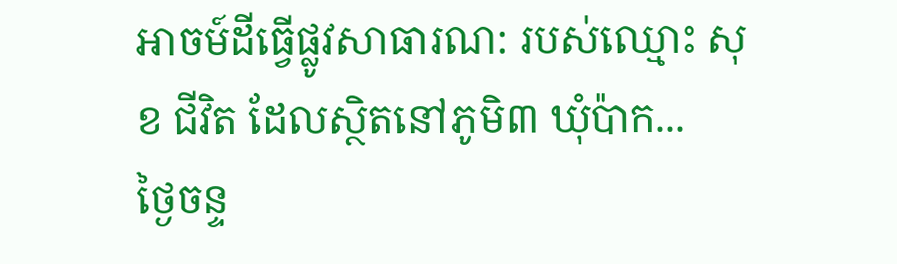អាចម៍ដីធ្វើផ្លូវសាធារណ: របស់ឈ្មោះ សុខ ជីវិត ដែលស្ថិតនៅភូមិ៣ ឃុំប៉ាក...
ថ្ងៃចន្ទ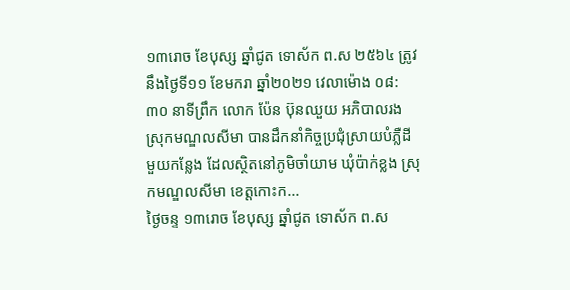១៣រោច ខែបុស្ស ឆ្នាំជូត ទោស័ក ព.ស ២៥៦៤ ត្រូវនឹងថ្ងៃទី១១ ខែមករា ឆ្នាំ២០២១ វេលាម៉ោង ០៨:៣០ នាទីព្រឹក លោក ប៉ែន ប៊ុនឈួយ អភិបាលរងស្រុកមណ្ឌលសីមា បានដឹកនាំកិច្ចប្រជុំស្រាយបំភ្លឺដីមួយកន្លែង ដែលស្ថិតនៅភូមិចាំយាម ឃុំប៉ាក់ខ្លង ស្រុកមណ្ឌលសីមា ខេត្តកោះក...
ថ្ងៃចន្ទ ១៣រោច ខែបុស្ស ឆ្នាំជូត ទោស័ក ព.ស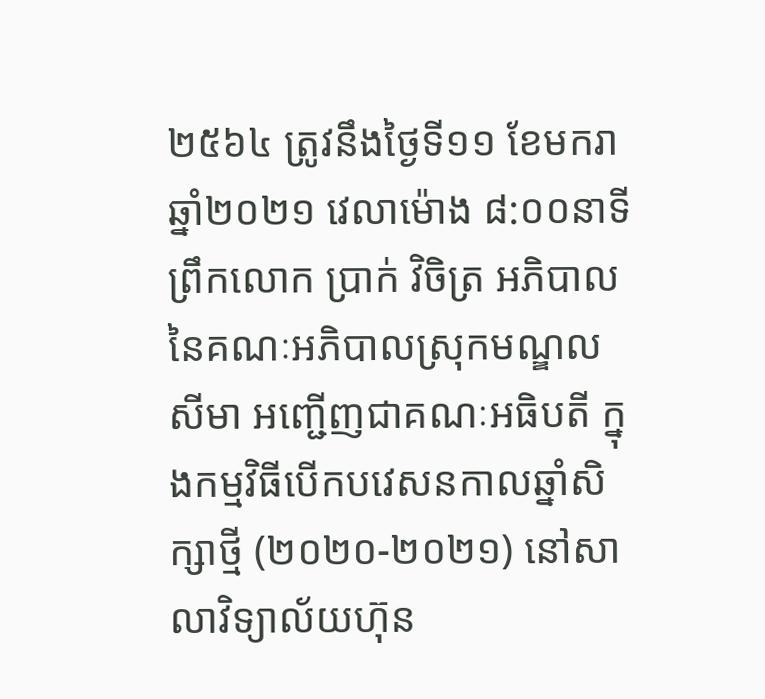២៥៦៤ ត្រូវនឹងថ្ងៃទី១១ ខែមករា ឆ្នាំ២០២១ វេលាម៉ោង ៨:០០នាទីព្រឹកលោក ប្រាក់ វិចិត្រ អភិបាលនៃគណៈអភិបាលស្រុកមណ្ឌលសីមា អញ្ជើញជាគណៈអធិបតី ក្នុងកម្មវិធីបើកបវេសនកាលឆ្នាំសិក្សាថ្មី (២០២០-២០២១) នៅសាលាវិទ្យាល័យហ៊ុន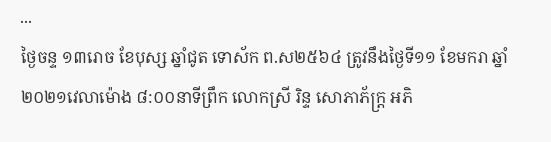...
ថ្ងៃចន្ទ ១៣រោច ខែបុស្ស ឆ្នាំជូត ទោស័ក ព.ស២៥៦៤ ត្រូវនឹងថ្ងៃទី១១ ខែមករា ឆ្នាំ២០២១វេលាម៉ោង ៨:០០នាទីព្រឹក លោកស្រី រិន្ទ សោភាភ័ក្ត្រ អភិ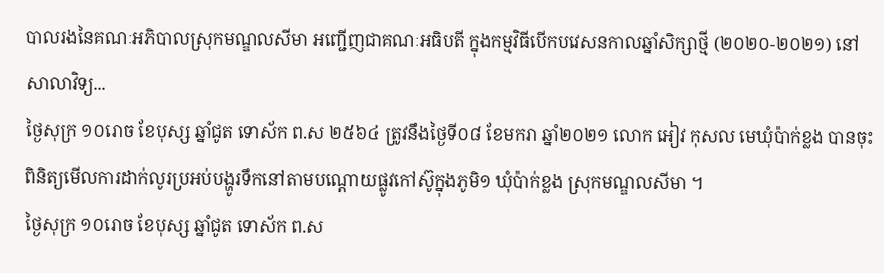បាលរងនៃគណៈអភិបាលស្រុកមណ្ឌលសីមា អញ្ជើញជាគណៈអធិបតី ក្នុងកម្មវិធីបើកបវេសនកាលឆ្នាំសិក្សាថ្មី (២០២០-២០២១) នៅសាលាវិទ្យ...
ថ្ងៃសុក្រ ១០រោច ខែបុស្ស ឆ្នាំជូត ទោស័ក ព.ស ២៥៦៤ ត្រូវនឹងថ្ងៃទី០៨ ខែមករា ឆ្នាំ២០២១ លោក អៀវ កុសល មេឃុំប៉ាក់ខ្លង បានចុះពិនិត្យមើលការដាក់លូរប្រអប់បង្ហូរទឹកនៅតាមបណ្ដោយផ្លូវកៅស៊ូក្នុងភូមិ១ ឃុំប៉ាក់ខ្លង ស្រុកមណ្ឌលសីមា ។
ថ្ងៃសុក្រ ១០រោច ខែបុស្ស ឆ្នាំជូត ទោស័ក ព.ស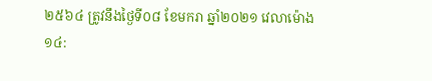២៥៦៤ ត្រូវនឹងថ្ងៃទី០៨ ខែមករា ឆ្នាំ២០២១ វេលាម៉ោង ១៤: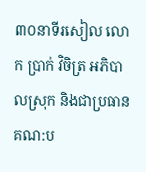៣០នាទីរសៀល លោក ប្រាក់ វិចិត្រ អភិបាលស្រុក និងជាប្រធានគណ:ប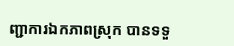ញ្ជាការឯកភាពស្រុក បានទទួ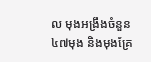ល មុងអង្រឹងចំនួន ៤៧មុង និងមុងគ្រែ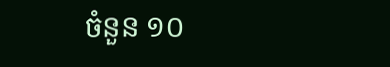ចំនួន ១០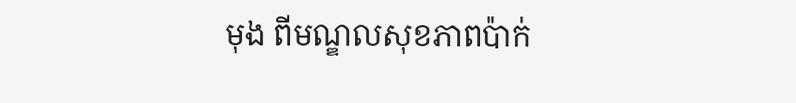មុង ពីមណ្ឌលសុខភាពប៉ាក់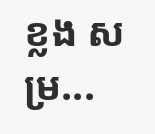ខ្លង សម្រ...